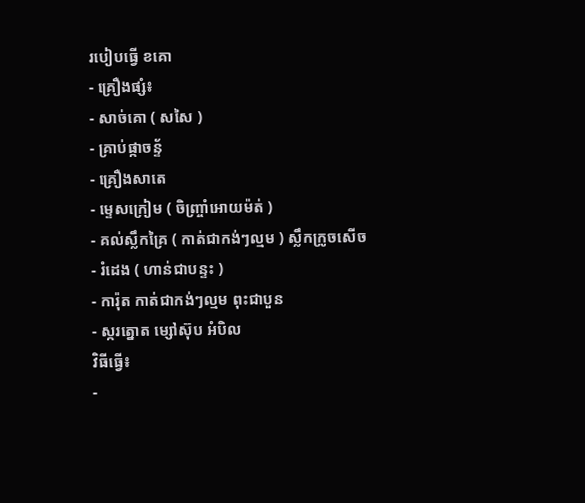របៀបធ្វើ ខគោ
- គ្រឿងផ្សំ៖
- សាច់គោ ( សសៃ )
- គ្រាប់ផ្កាចន្ទ័
- គ្រឿងសាតេ
- ម្ទេសក្រៀម ( ចិញ្ច្រាំអោយម៉ត់ )
- គល់ស្លឹកគ្រៃ ( កាត់ជាកង់ៗល្មម ) ស្លឹកក្រូចសើច
- រំដេង ( ហាន់ជាបន្ទះ )
- ការ៉ុត កាត់ជាកង់ៗល្មម ពុះជាបួន
- ស្ករត្នោត ម្សៅស៊ុប អំបិល
វិធីធ្វើ៖
-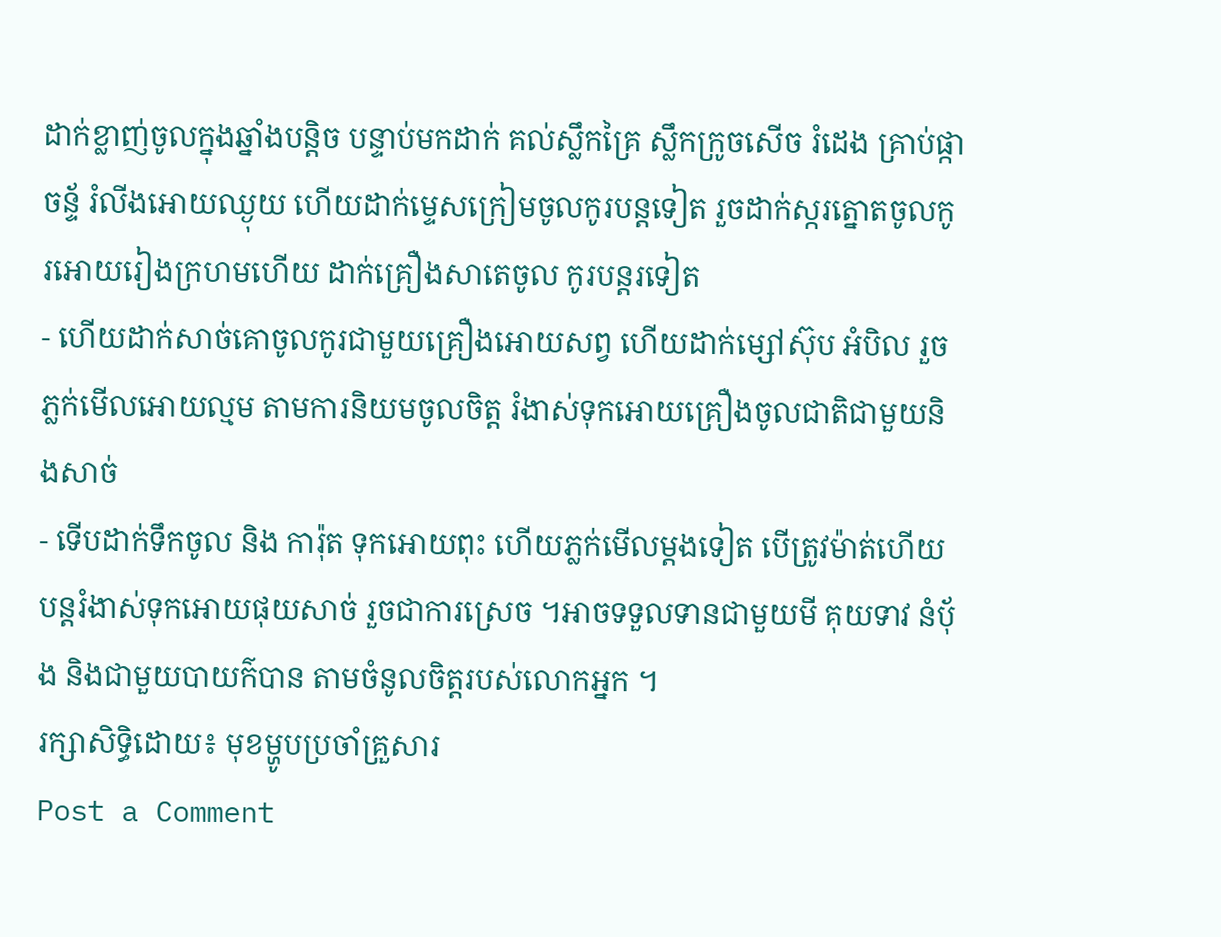ដាក់ខ្លាញ់ចូលក្នុងឆ្នាំងបន្តិច បន្ទាប់មកដាក់ គល់ស្លឹកគ្រៃ ស្លឹកក្រូចសើច រំដេង គ្រាប់ផ្កាចន្ទ័ រំលីងអោយឈ្ងុយ ហើយដាក់ម្ទេសក្រៀមចូលកូរបន្តទៀត រួចដាក់ស្ករត្នោតចូលកូរអោយរៀងក្រហមហើយ ដាក់គ្រឿងសាតេចូល កូរបន្តរទៀត
- ហើយដាក់សាច់គោចូលកូរជាមួយគ្រឿងអោយសព្វ ហើយដាក់ម្សៅស៊ុប អំបិល រួចភ្លក់មើលអោយល្មម តាមការនិយមចូលចិត្ត រំងាស់ទុកអោយគ្រឿងចូលជាតិជាមួយនិងសាច់
- ទើបដាក់ទឹកចូល និង ការ៉ុត ទុកអោយពុះ ហើយភ្លក់មើលម្ដងទៀត បើត្រូវម៉ាត់ហើយ បន្តរំងាស់ទុកអោយផុយសាច់ រួចជាការស្រេច ។អាចទទួលទានជាមួយមី គុយទាវ នំប័ុង និងជាមួយបាយក៌បាន តាមចំនូលចិត្តរបស់លោកអ្នក ។
រក្សាសិទ្ធិដោយ៖ មុខម្ហូបប្រចាំគ្រួសារ
Post a Comment